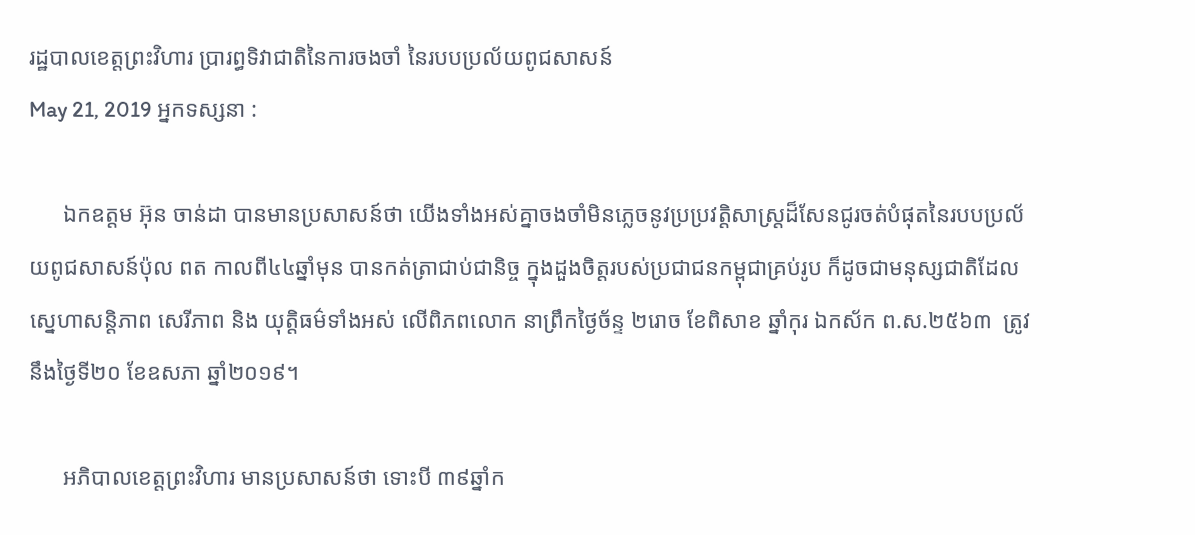រដ្ឋបាលខេត្តព្រះវិហារ ប្រារព្ធទិវាជាតិនៃការចងចាំ នៃរបបប្រល័យពូជសាសន៍
May 21, 2019 អ្នកទស្សនា :

      ឯកឧត្តម អ៊ុន ចាន់ដា បានមានប្រសាសន៍ថា យើងទាំងអស់គ្នាចងចាំមិនភ្លេចនូវប្រប្រវត្តិសាស្រ្តដ៏សែនជូរចត់បំផុតនៃរបបប្រល័យពូជសាសន៍ប៉ុល ពត កាលពី៤៤ឆ្នាំមុន បានកត់ត្រាជាប់ជានិច្ច ក្នុងដួងចិត្តរបស់ប្រជាជនកម្ពុជាគ្រប់រូប ក៏ដូចជាមនុស្សជាតិដែលស្នេហាសន្តិភាព សេរីភាព និង យុត្តិធម៌ទាំងអស់ លើពិភពលោក នាព្រឹកថ្ងៃច័ន្ទ ២រោច ខែពិសាខ ឆ្នាំកុរ ឯកស័ក ព.ស.២៥៦៣  ត្រូវនឹងថ្ងៃទី២០ ខែឧសភា ឆ្នាំ២០១៩។

      អភិបាលខេត្តព្រះវិហារ មានប្រសាសន៍ថា ទោះបី ៣៩ឆ្នាំក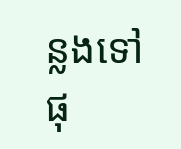ន្លងទៅផុ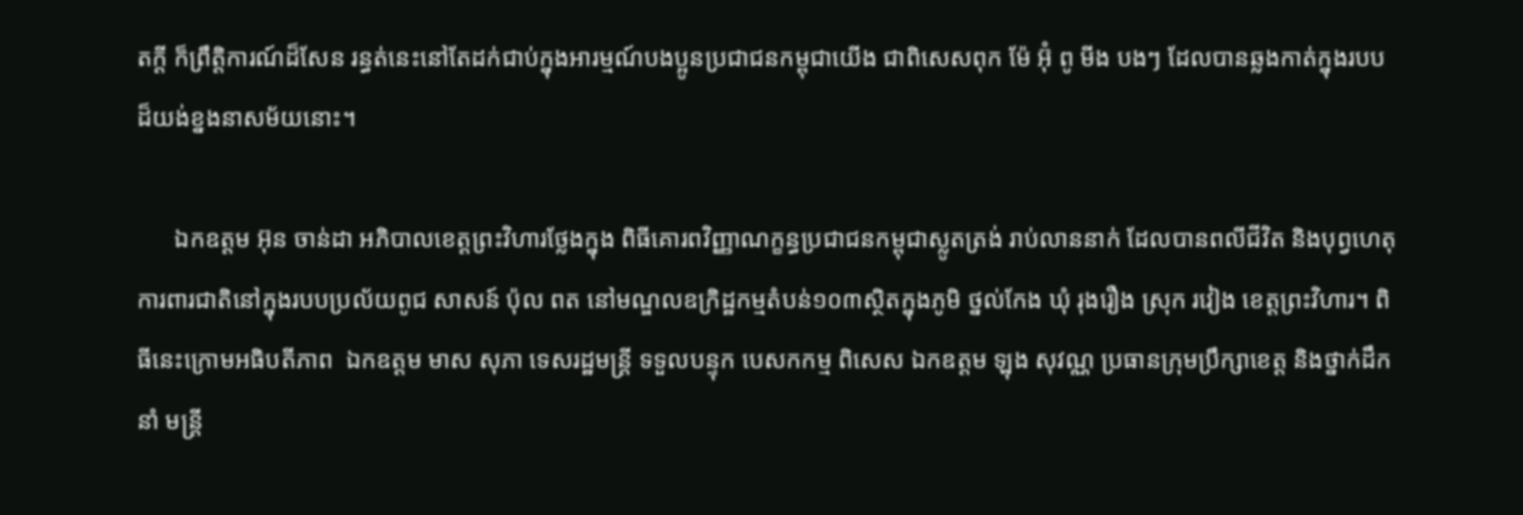តក្តី ក៏ព្រឹត្តិការណ៍ដ៏សែន រន្ធត់នេះនៅតែដក់ជាប់ក្នុងអារម្មណ៍បងប្អូនប្រជាជនកម្ពុជាយើង ជាពិសេសពុក ម៉ែ អ៊ុំ ពូ មីង បងៗ ដែលបានឆ្លងកាត់ក្នុងរបបដ៏យង់ខ្នងនាសម័យនោះ។

      ឯកឧត្តម អ៊ុន ចាន់ដា អភិបាលខេត្តព្រះវិហារថ្លែងក្នុង ពិធីគោរពវិញ្ញាណក្ខន្ធប្រជាជនកម្ពុជាស្លូតត្រង់ រាប់លាននាក់ ដែលបានពលីជីវិត និងបុព្វហេតុការពារជាតិនៅក្នុងរបបប្រល័យពូជ សាសន៍ ប៉ុល ពត នៅមណ្ឌលឧក្រិដ្ឋកម្មតំបន់១០៣ស្ថិតក្នុងភូមិ ថ្នល់កែង ឃុំ រុងរឿង ស្រុក រវៀង ខេត្តព្រះវិហារ។ ពិធីនេះក្រោមអធិបតីភាព  ឯកឧត្តម មាស សុភា ទេសរដ្ឋមន្ត្រី ទទួលបន្ទុក បេសកកម្ម ពិសេស ឯកឧត្តម ឡុង សុវណ្ណ ប្រធានក្រុមប្រឹក្សាខេត្ត និងថ្នាក់ដឹកនាំ មន្ត្រី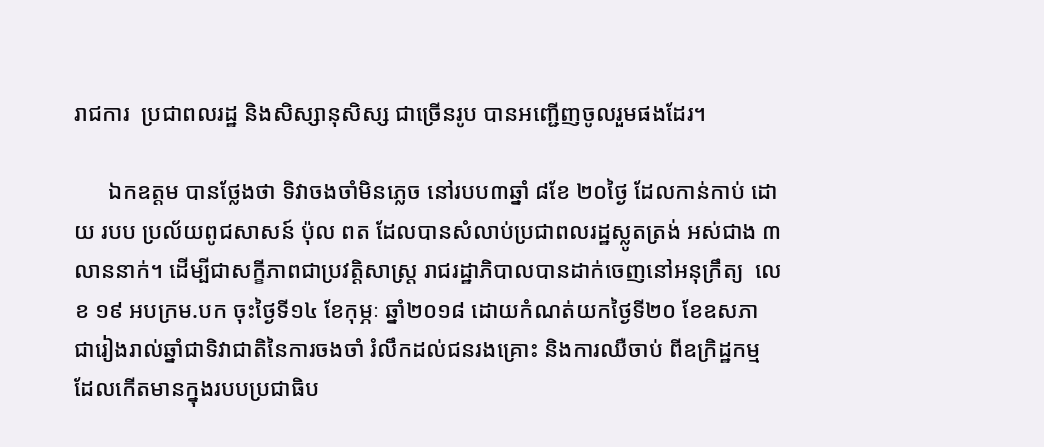រាជការ  ប្រជាពលរដ្ឋ និងសិស្សានុសិស្ស ជាច្រើនរូប បានអញ្ជើញចូលរួមផងដែរ។

      ឯកឧត្តម បានថ្លែងថា ទិវាចងចាំមិនភ្លេច នៅរបប៣ឆ្នាំ ៨ខែ ២០ថ្ងៃ ដែលកាន់កាប់ ដោយ របប ប្រល័យពូជសាសន៍ ប៉ុល ពត ដែលបានសំលាប់ប្រជាពលរដ្ឋស្លូតត្រង់ អស់ជាង ៣លាននាក់។ ដើម្បីជាសក្ខីភាពជាប្រវត្តិសាស្ត្រ រាជរដ្ឋាភិបាលបានដាក់ចេញនៅអនុក្រឹត្យ  លេខ ១៩ អបក្រម.បក ចុះថ្ងៃទី១៤ ខែកុម្ភៈ ឆ្នាំ២០១៨ ដោយកំណត់យកថ្ងៃទី២០ ខែឧសភា  ជារៀងរាល់ឆ្នាំជាទិវាជាតិនៃការចងចាំ រំលឹកដល់ជនរងគ្រោះ និងការឈឺចាប់ ពីឧក្រិដ្ឋកម្ម  ដែលកើតមានក្នុងរបបប្រជាធិប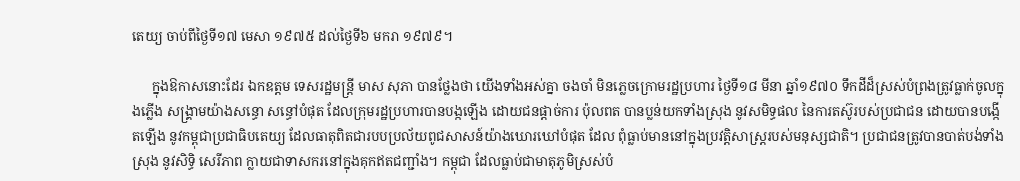តេយ្យ ចាប់ពីថ្ងៃទី១៧ មេសា ១៩៧៥ ដល់ថ្ងៃទី៦ មករា ១៩៧៩។

      ក្នុងឱកាសនោះដែរ ឯកឧត្តម ទេសរដ្ឋមន្ត្រី មាស សុភា បានថ្លែងថា យើងទាំងអស់គ្នា ចងចាំ មិនភ្លេចក្រោមរដ្ឋប្រហារ ថ្ងៃទី១៨ មីនា ឆ្នាំ១៩៧០ ទឹកដីដ៏ស្រស់បំព្រងត្រូវធ្លាក់ចូលក្នុងភ្លើង សង្គ្រាមយ៉ាងសន្ធោ សន្ធៅបំផុត ដែលក្រុមរដ្ឋប្រហារបានបង្កឡើង ដោយជនផ្ដាច់ការ ប៉ុលពត បានប្លន់យកទាំងស្រុង នូវសមិទ្ធផល នៃការតស៊ូរបស់ប្រជាជន ដោយបានបង្កើតឡើង នូវកម្ពុជាប្រជាធិបតេយ្យ ដែលធាតុពិតជារបបប្រល័យពូជសាសន៍យ៉ាងឃោរឃៅបំផុត ដែល ពុំធ្លាប់មាននៅក្នុងប្រវត្តិសាស្ត្ររបស់មនុស្សជាតិ។ ប្រជាជនត្រូវបានបាត់បង់ទាំងស្រុង នូវសិទ្ធិ សេរីភាព ក្លាយជាទាសករនៅក្នុងគុកឥតជញ្ជាំង។ កម្ពុជា ដែលធ្លាប់ជាមាតុភូមិស្រស់បំ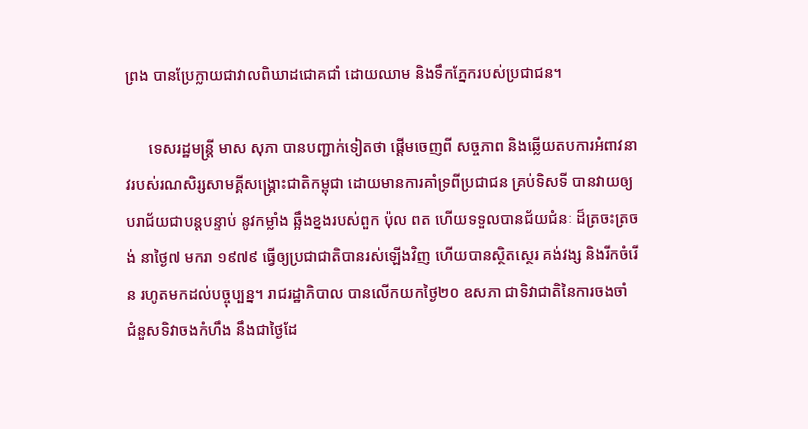ព្រង បានប្រែក្លាយជាវាលពិឃាដជោគជាំ ដោយឈាម និងទឹកភ្នែករបស់ប្រជាជន។

      ទេសរដ្ឋមន្ត្រី មាស សុភា បានបញ្ជាក់ទៀតថា ផ្ដើមចេញពី សច្ចភាព និងឆ្លើយតបការអំពាវនាវរបស់រណសិរ្សសាមគ្គីសង្គ្រោះជាតិកម្ពុជា ដោយមានការគាំទ្រពីប្រជាជន គ្រប់ទិសទី បានវាយឲ្យបរាជ័យជាបន្តបន្ទាប់ នូវកម្លាំង ឆ្អឹងខ្នងរបស់ពួក ប៉ុល ពត ហើយទទួលបានជ័យជំនៈ ដ៏ត្រចះត្រចង់ នាថ្ងៃ៧ មករា ១៩៧៩ ធ្វើឲ្យប្រជាជាតិបានរស់ឡើងវិញ ហើយបានស្ថិតស្ថេរ គង់វង្ស និងរីកចំរើន រហូតមកដល់បច្ចុប្បន្ន។ រាជរដ្ឋាភិបាល បានលើកយកថ្ងៃ២០ ឧសភា ជាទិវាជាតិនៃការចងចាំ ជំនួសទិវាចងកំហឹង នឹងជាថ្ងៃដែ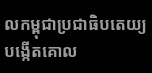លកម្ពុជាប្រជាធិបតេយ្យ បង្កើតគោល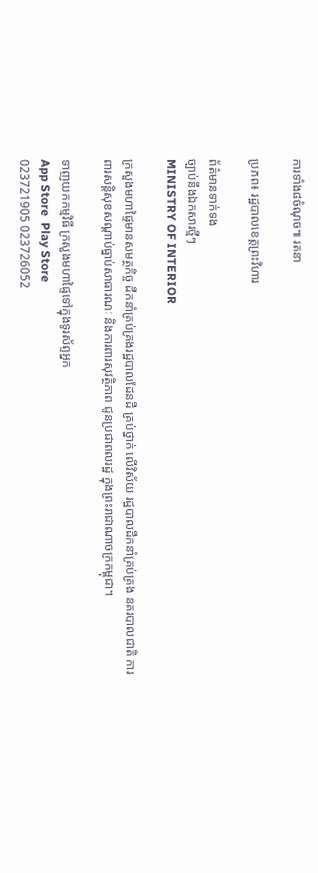ការទាំង៨ចំណុច៕ រតនា

ប្រភព៖ រដ្ឋបាលខេត្តព្រះវិហារ

ព័ត៌មានទាក់ទង
ច្បាប់នឹងឯកសារថ្មីៗ
MINISTRY OF INTERIOR

ក្រសួងមហាផ្ទៃមានសមត្ថកិច្ច ដឹកនាំគ្រប់គ្រងរដ្ឋបាលដែនដី គ្រប់ថ្នាក់ លើវិស័យ រដ្ឋបាលដឹកនាំគ្រប់គ្រង នគរបាលជាតិ ការពារសន្តិសុខសណ្តាប់ធ្នាប់សាធារណៈ និងការពារសុវត្ថិភាព ជូនប្រជាពលរដ្ឋ ក្នុងព្រះរាជាណាចក្រកម្ពុជា។

ទាញយកកម្មវិធី ក្រសួងមហាផ្ទៃទៅក្នុងទូរស័ព្ទអ្នក
App Store  Play Store
023721905 023726052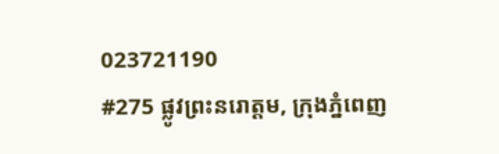023721190
#275 ផ្លូវព្រះនរោត្តម, ក្រុងភ្នំពេញ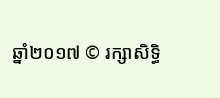ឆ្នាំ២០១៧ © រក្សាសិទ្ធិ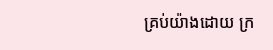គ្រប់យ៉ាងដោយ ក្រ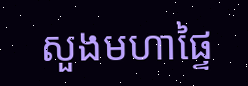សួងមហាផ្ទៃ